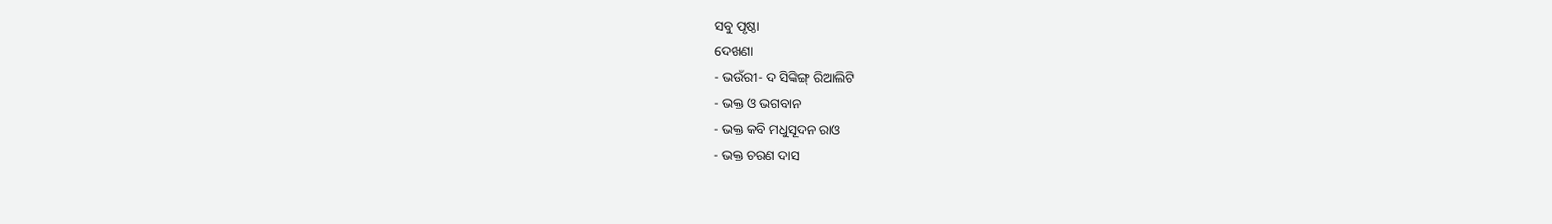ସବୁ ପୃଷ୍ଠା
ଦେଖଣା
- ଭଉଁରୀ- ଦ ସିଙ୍କିଙ୍ଗ୍ ରିଆଲିଟି
- ଭକ୍ତ ଓ ଭଗବାନ
- ଭକ୍ତ କବି ମଧୁସୂଦନ ରାଓ
- ଭକ୍ତ ଚରଣ ଦାସ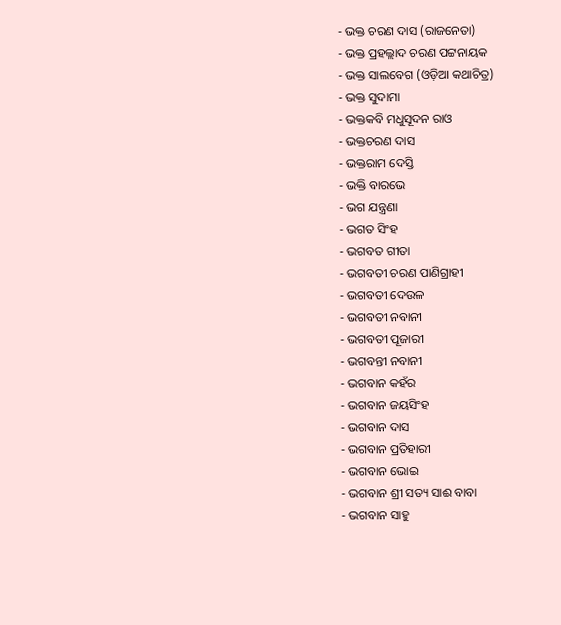- ଭକ୍ତ ଚରଣ ଦାସ (ରାଜନେତା)
- ଭକ୍ତ ପ୍ରହଲ୍ଲାଦ ଚରଣ ପଟ୍ଟନାୟକ
- ଭକ୍ତ ସାଲବେଗ (ଓଡ଼ିଆ କଥାଚିତ୍ର)
- ଭକ୍ତ ସୁଦାମା
- ଭକ୍ତକବି ମଧୁସୂଦନ ରାଓ
- ଭକ୍ତଚରଣ ଦାସ
- ଭକ୍ତରାମ ଦେସ୍ତି
- ଭକ୍ତି ବାରଭେ
- ଭଗ ଯନ୍ତ୍ରଣା
- ଭଗତ ସିଂହ
- ଭଗବତ ଗୀତା
- ଭଗବତୀ ଚରଣ ପାଣିଗ୍ରାହୀ
- ଭଗବତୀ ଦେଉଳ
- ଭଗବତୀ ନବାନୀ
- ଭଗବତୀ ପୂଜାରୀ
- ଭଗବନ୍ତୀ ନବାନୀ
- ଭଗବାନ କହଁର
- ଭଗବାନ ଜୟସିଂହ
- ଭଗବାନ ଦାସ
- ଭଗବାନ ପ୍ରତିହାରୀ
- ଭଗବାନ ଭୋଇ
- ଭଗବାନ ଶ୍ରୀ ସତ୍ୟ ସାଈ ବାବା
- ଭଗବାନ ସାହୁ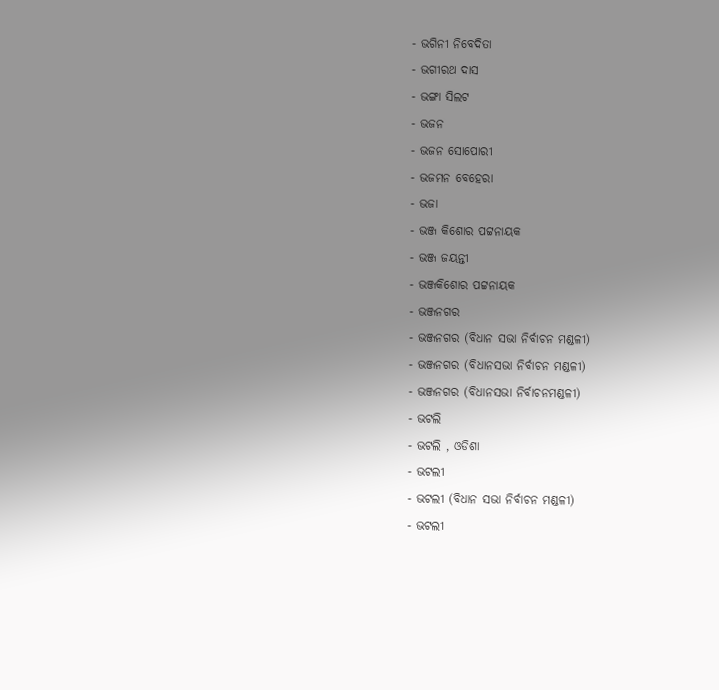- ଭଗିନୀ ନିବେଦିତା
- ଭଗୀରଥ ଦାସ
- ଭଙ୍ଗା ସିଲଟ
- ଭଜନ
- ଭଜନ ସୋପୋରୀ
- ଭଜମନ ବେହେରା
- ଭଜା
- ଭଞ୍ଜ କିଶୋର ପଟ୍ଟନାୟକ
- ଭଞ୍ଜ ଜୟନ୍ତୀ
- ଭଞ୍ଜକିଶୋର ପଟ୍ଟନାୟକ
- ଭଞ୍ଜନଗର
- ଭଞ୍ଜନଗର (ବିଧାନ ସଭା ନିର୍ବାଚନ ମଣ୍ଡଳୀ)
- ଭଞ୍ଜନଗର (ବିଧାନସଭା ନିର୍ବାଚନ ମଣ୍ଡଳୀ)
- ଭଞ୍ଜନଗର (ବିଧାନସଭା ନିର୍ବାଚନମଣ୍ଡଳୀ)
- ଭଟଲି
- ଭଟଲି , ଓଡିଶା
- ଭଟଲୀ
- ଭଟଲୀ (ବିଧାନ ସଭା ନିର୍ବାଚନ ମଣ୍ଡଳୀ)
- ଭଟଲୀ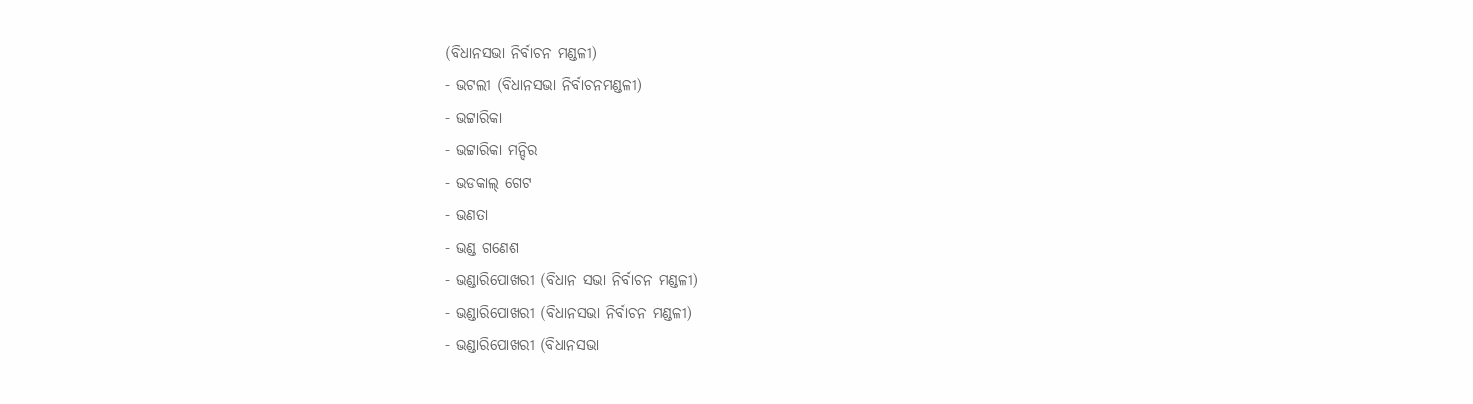(ବିଧାନସଭା ନିର୍ବାଚନ ମଣ୍ଡଳୀ)
- ଭଟଲୀ (ବିଧାନସଭା ନିର୍ବାଚନମଣ୍ଡଳୀ)
- ଭଟ୍ଟାରିକା
- ଭଟ୍ଟାରିକା ମନ୍ଦିର
- ଭଡକାଲ୍ ଗେଟ
- ଭଣତା
- ଭଣ୍ଡ ଗଣେଶ
- ଭଣ୍ଡାରିପୋଖରୀ (ବିଧାନ ସଭା ନିର୍ବାଚନ ମଣ୍ଡଳୀ)
- ଭଣ୍ଡାରିପୋଖରୀ (ବିଧାନସଭା ନିର୍ବାଚନ ମଣ୍ଡଳୀ)
- ଭଣ୍ଡାରିପୋଖରୀ (ବିଧାନସଭା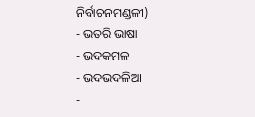ନିର୍ବାଚନମଣ୍ଡଳୀ)
- ଭତରି ଭାଷା
- ଭଦକମଳ
- ଭଦଭଦଳିଆ
-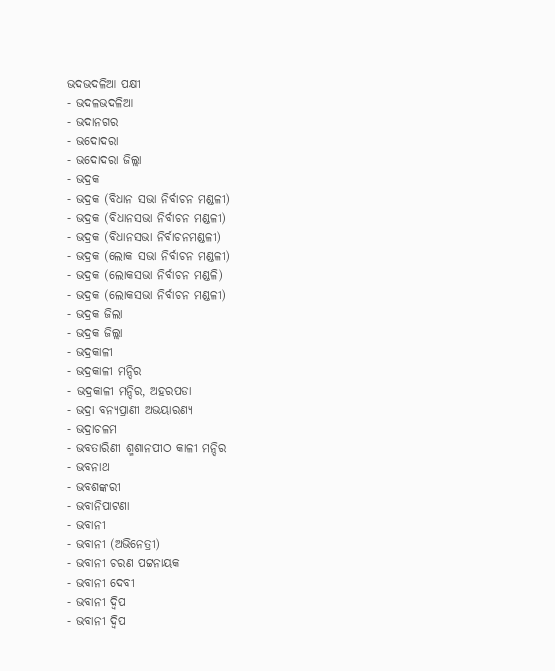ଭଦଭଦଳିଆ ପକ୍ଷୀ
- ଭଦଳଭଦଳିଆ
- ଭଦାନଗର
- ଭଦୋଦରା
- ଭଦୋଦରା ଜିଲ୍ଲା
- ଭଦ୍ରକ
- ଭଦ୍ରକ (ବିଧାନ ସଭା ନିର୍ବାଚନ ମଣ୍ଡଳୀ)
- ଭଦ୍ରକ (ବିଧାନସଭା ନିର୍ବାଚନ ମଣ୍ଡଳୀ)
- ଭଦ୍ରକ (ବିଧାନସଭା ନିର୍ବାଚନମଣ୍ଡଳୀ)
- ଭଦ୍ରକ (ଲୋକ ସଭା ନିର୍ବାଚନ ମଣ୍ଡଳୀ)
- ଭଦ୍ରକ (ଲୋକସଭା ନିର୍ବାଚନ ମଣ୍ଡଳି)
- ଭଦ୍ରକ (ଲୋକସଭା ନିର୍ବାଚନ ମଣ୍ଡଳୀ)
- ଭଦ୍ରକ ଜିଲା
- ଭଦ୍ରକ ଜିଲ୍ଲା
- ଭଦ୍ରକାଳୀ
- ଭଦ୍ରକାଳୀ ମନ୍ଦିର
- ଭଦ୍ରକାଳୀ ମନ୍ଦିର, ଅହରପଡା
- ଭଦ୍ରା ବନ୍ୟପ୍ରାଣୀ ଅଭୟାରଣ୍ୟ
- ଭଦ୍ରାଚଳମ
- ଭବତାରିଣୀ ଶ୍ମଶାନପୀଠ କାଳୀ ମନ୍ଦିର
- ଭବନାଥ
- ଭବଶଙ୍କରୀ
- ଭବାନିପାଟଣା
- ଭବାନୀ
- ଭବାନୀ (ଅଭିନେତ୍ରୀ)
- ଭବାନୀ ଚରଣ ପଟ୍ଟନାୟକ
- ଭବାନୀ ଦେବୀ
- ଭବାନୀ ଦ୍ବିପ
- ଭବାନୀ ଦ୍ଵିପ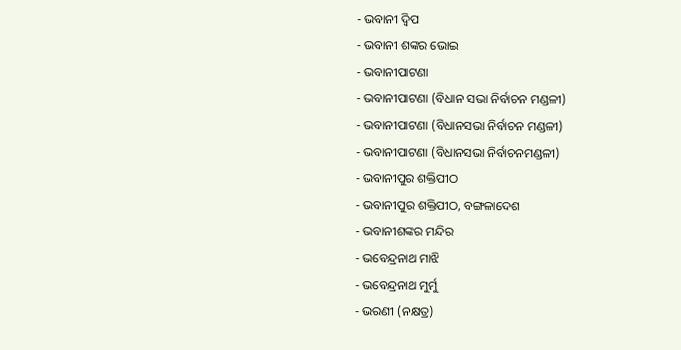- ଭବାନୀ ଦ୍ୱିପ
- ଭବାନୀ ଶଙ୍କର ଭୋଇ
- ଭବାନୀପାଟଣା
- ଭବାନୀପାଟଣା (ବିଧାନ ସଭା ନିର୍ବାଚନ ମଣ୍ଡଳୀ)
- ଭବାନୀପାଟଣା (ବିଧାନସଭା ନିର୍ବାଚନ ମଣ୍ଡଳୀ)
- ଭବାନୀପାଟଣା (ବିଧାନସଭା ନିର୍ବାଚନମଣ୍ଡଳୀ)
- ଭବାନୀପୁର ଶକ୍ତିପୀଠ
- ଭବାନୀପୁର ଶକ୍ତିପୀଠ, ବଙ୍ଗଳାଦେଶ
- ଭବାନୀଶଙ୍କର ମନ୍ଦିର
- ଭବେନ୍ଦ୍ରନାଥ ମାଝି
- ଭବେନ୍ଦ୍ରନାଥ ମୁର୍ମୁ
- ଭରଣୀ (ନକ୍ଷତ୍ର)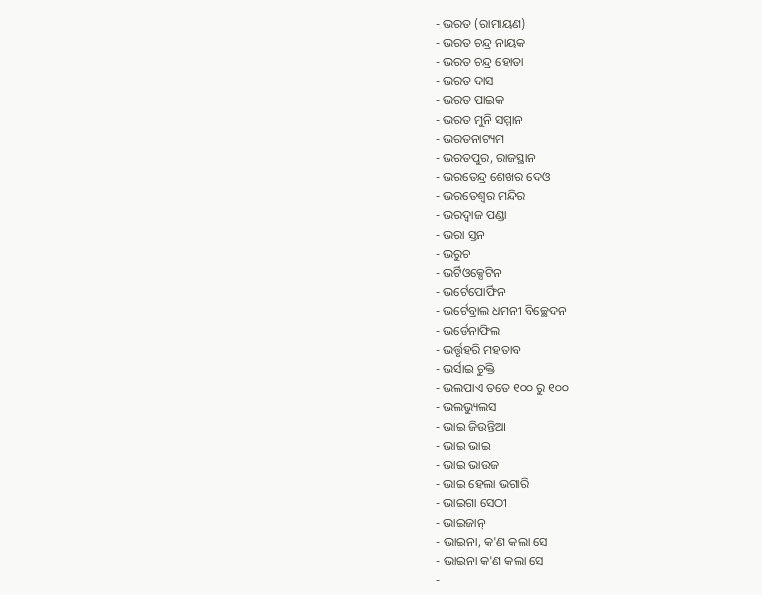- ଭରତ (ରାମାୟଣ)
- ଭରତ ଚନ୍ଦ୍ର ନାୟକ
- ଭରତ ଚନ୍ଦ୍ର ହୋତା
- ଭରତ ଦାସ
- ଭରତ ପାଇକ
- ଭରତ ମୁନି ସମ୍ମାନ
- ଭରତନାଟ୍ୟମ
- ଭରତପୁର, ରାଜସ୍ଥାନ
- ଭରତେନ୍ଦ୍ର ଶେଖର ଦେଓ
- ଭରତେଶ୍ୱର ମନ୍ଦିର
- ଭରଦ୍ୱାଜ ପଣ୍ଡା
- ଭରା ସ୍ତନ
- ଭରୁଚ
- ଭର୍ଟିଓକ୍ସେଟିନ
- ଭର୍ଟେପୋର୍ଫିନ
- ଭର୍ଟେବ୍ରାଲ ଧମନୀ ବିଚ୍ଛେଦନ
- ଭର୍ଡେନାଫିଲ
- ଭର୍ତ୍ତୃହରି ମହତାବ
- ଭର୍ସାଇ ଚୁକ୍ତି
- ଭଲପାଏ ତତେ ୧୦୦ ରୁ ୧୦୦
- ଭଲଭ୍ୟୁଲସ
- ଭାଇ ଜିଉନ୍ତିଆ
- ଭାଇ ଭାଇ
- ଭାଇ ଭାଉଜ
- ଭାଇ ହେଲା ଭଗାରି
- ଭାଇଗା ସେଠୀ
- ଭାଇଜାନ୍
- ଭାଇନା, କ'ଣ କଲା ସେ
- ଭାଇନା କ'ଣ କଲା ସେ
-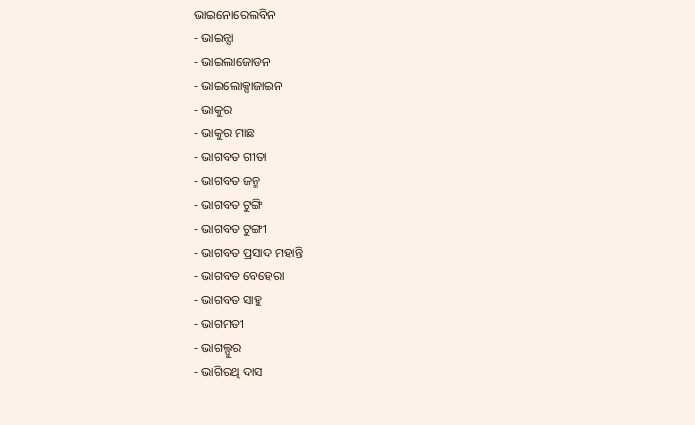ଭାଇନୋରେଲବିନ
- ଭାଇନ୍ସା
- ଭାଇଲାଜୋଡନ
- ଭାଇଲୋକ୍ସାଜାଇନ
- ଭାକୁର
- ଭାକୁର ମାଛ
- ଭାଗବତ ଗୀତା
- ଭାଗବତ ଜନ୍ମ
- ଭାଗବତ ଟୁଙ୍ଗି
- ଭାଗବତ ଟୁଙ୍ଗୀ
- ଭାଗବତ ପ୍ରସାଦ ମହାନ୍ତି
- ଭାଗବତ ବେହେରା
- ଭାଗବତ ସାହୁ
- ଭାଗମତୀ
- ଭାଗଲ୍ପୁର
- ଭାଗିରଥି ଦାସ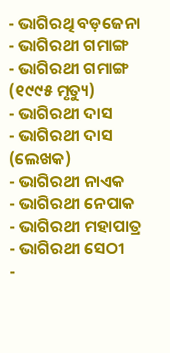- ଭାଗିରଥି ବଡ଼ଜେନା
- ଭାଗିରଥୀ ଗମାଙ୍ଗ
- ଭାଗିରଥୀ ଗମାଙ୍ଗ (୧୯୯୫ ମୃତ୍ୟୁ)
- ଭାଗିରଥୀ ଦାସ
- ଭାଗିରଥୀ ଦାସ (ଲେଖକ)
- ଭାଗିରଥୀ ନାଏକ
- ଭାଗିରଥୀ ନେପାକ
- ଭାଗିରଥୀ ମହାପାତ୍ର
- ଭାଗିରଥୀ ସେଠୀ
-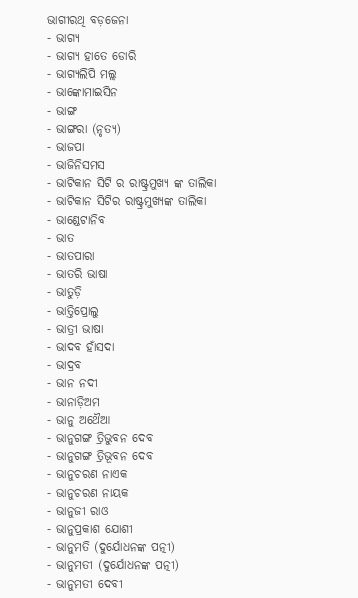ଭାଗୀରଥି ବଡ଼ଜେନା
- ଭାଗ୍ୟ
- ଭାଗ୍ୟ ହାତେ ଡୋରି
- ଭାଗ୍ୟଲିପି ମଲ୍ଲ
- ଭାଙ୍କୋମାଇସିନ
- ଭାଙ୍ଗ
- ଭାଙ୍ଗରା (ନୃତ୍ୟ)
- ଭାଜପା
- ଭାଜିନିସମସ
- ଭାଟିକାନ ସିଟି ର ରାଷ୍ଟ୍ରମୁଖ୍ୟ ଙ୍କ ତାଲିକା
- ଭାଟିକାନ ସିଟିର ରାଷ୍ଟ୍ରମୁଖ୍ୟଙ୍କ ତାଲିକା
- ଭାଣ୍ଡେଟାନିବ
- ଭାତ
- ଭାତପାରା
- ଭାତରି ଭାଷା
- ଭାତୁଡ଼ି
- ଭାତ୍ତିପ୍ରୋଲୁ
- ଭାତ୍ରୀ ଭାଷା
- ଭାଦବ ହାଁସଦା
- ଭାଦ୍ରବ
- ଭାନ ନଦୀ
- ଭାନାଡ଼ିଅମ
- ଭାନୁ ଅଥୈଆ
- ଭାନୁଗଙ୍ଗ ତ୍ରିଭୁବନ ଦେବ
- ଭାନୁଗଙ୍ଗ ତ୍ରିଭୂବନ ଦେବ
- ଭାନୁଚରଣ ନାଏକ
- ଭାନୁଚରଣ ନାୟକ
- ଭାନୁଜୀ ରାଓ
- ଭାନୁପ୍ରକାଶ ଯୋଶୀ
- ଭାନୁମତି (ଦୁର୍ଯୋଧନଙ୍କ ପତ୍ନୀ)
- ଭାନୁମତୀ (ଦୁର୍ଯୋଧନଙ୍କ ପତ୍ନୀ)
- ଭାନୁମତୀ ଦେବୀ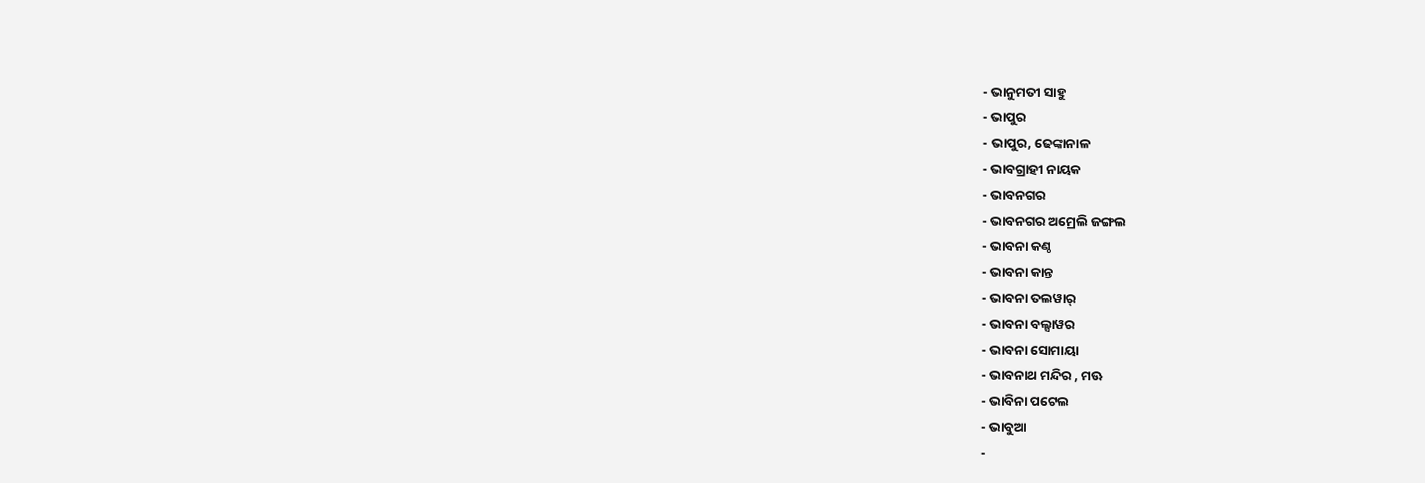- ଭାନୁମତୀ ସାହୁ
- ଭାପୁର
- ଭାପୁର, ଢେଙ୍କାନାଳ
- ଭାବଗ୍ରାହୀ ନାୟକ
- ଭାବନଗର
- ଭାବନଗର ଅମ୍ରେଲି ଜଙ୍ଗଲ
- ଭାବନା କଣ୍ଠ
- ଭାବନା କାନ୍ତ
- ଭାବନା ତଲୱାର୍
- ଭାବନା ବଲ୍ସାୱର
- ଭାବନା ସୋମାୟା
- ଭାବନାଥ ମନ୍ଦିର , ମଊ
- ଭାବିନା ପଟେଲ
- ଭାବୁଆ
-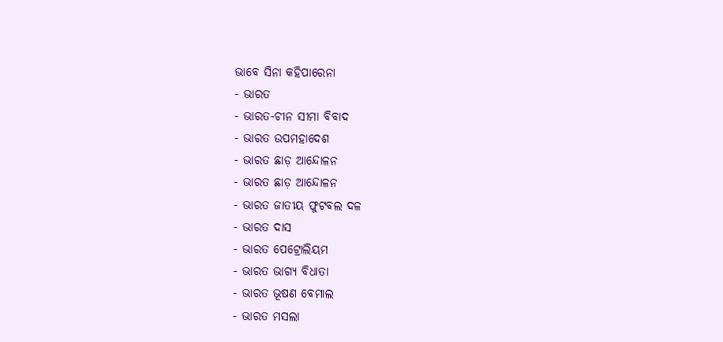ଭାବେ ସିନା କହିପାରେନା
- ଭାରତ
- ଭାରତ-ଚୀନ ସୀମା ବିବାଦ
- ଭାରତ ଉପମହାଦେଶ
- ଭାରତ ଛାଡ଼ ଆନ୍ଦୋଳନ
- ଭାରତ ଛାଡ଼ ଆନ୍ଦୋଳନ
- ଭାରତ ଜାତୀୟ ଫୁଟବଲ ଦଳ
- ଭାରତ ଦାସ
- ଭାରତ ପେଟ୍ରୋଲିୟମ
- ଭାରତ ଭାଗ୍ୟ ବିଧାତା
- ଭାରତ ଭୂଷଣ ବେମାଲ
- ଭାରତ ମସଲା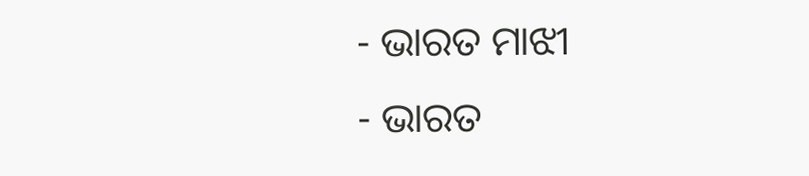- ଭାରତ ମାଝୀ
- ଭାରତ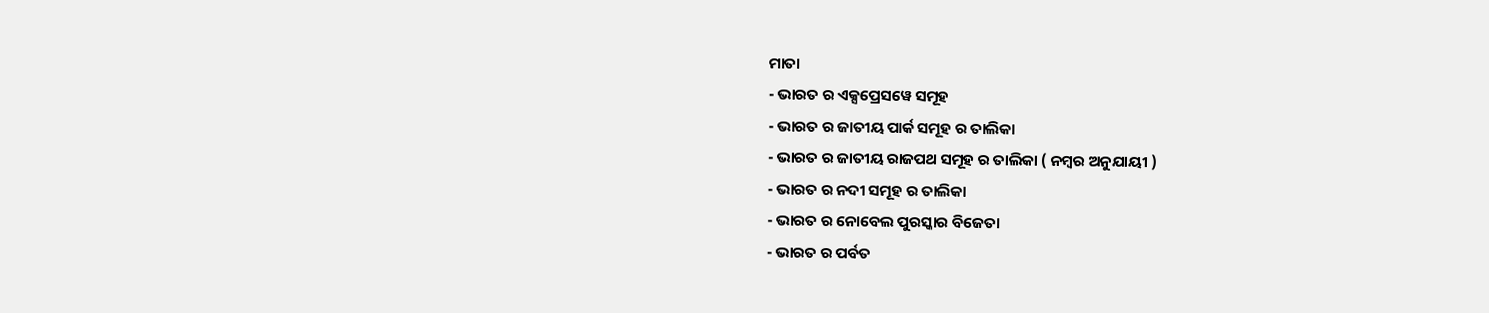ମାତା
- ଭାରତ ର ଏକ୍ସପ୍ରେସୱେ ସମୂହ
- ଭାରତ ର ଜାତୀୟ ପାର୍କ ସମୂହ ର ତାଲିକା
- ଭାରତ ର ଜାତୀୟ ରାଜପଥ ସମୂହ ର ତାଲିକା ( ନମ୍ବର ଅନୁଯାୟୀ )
- ଭାରତ ର ନଦୀ ସମୂହ ର ତାଲିକା
- ଭାରତ ର ନୋବେଲ ପୁରସ୍କାର ବିଜେତା
- ଭାରତ ର ପର୍ବତ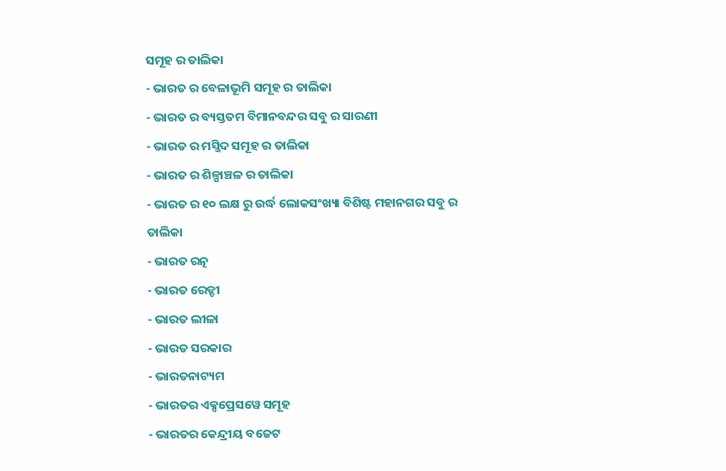ସମୂହ ର ତାଲିକା
- ଭାରତ ର ବେଳାଭୂମି ସମୂହ ର ତାଲିକା
- ଭାରତ ର ବ୍ୟସ୍ତତମ ବିମାନବନ୍ଦର ସବୁ ର ସାରଣୀ
- ଭାରତ ର ମସ୍ଜିଦ ସମୂହ ର ତାଲିକା
- ଭାରତ ର ଶିଳ୍ପାଞ୍ଚଳ ର ତାଲିକା
- ଭାରତ ର ୧୦ ଲକ୍ଷ ରୁ ଉର୍ଦ୍ଧ ଲୋକସଂଖ୍ୟା ବିଶିଷ୍ଟ ମହାନଗର ସବୁ ର ତାଲିକା
- ଭାରତ ରତ୍ନ
- ଭାରତ ରେଡ୍ଡୀ
- ଭାରତ ଲୀଳା
- ଭାରତ ସରକାର
- ଭାରତନାଟ୍ୟମ
- ଭାରତର ଏକ୍ସପ୍ରେସୱେ ସମୂହ
- ଭାରତର କେନ୍ଦ୍ରୀୟ ବଜେଟ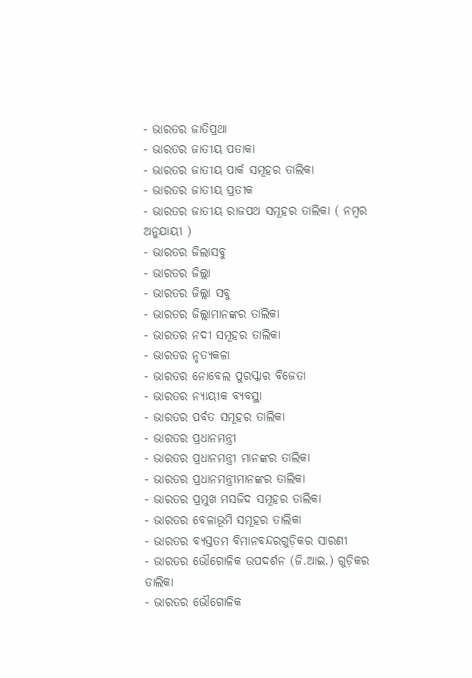- ଭାରତର ଜାତିପ୍ରଥା
- ଭାରତର ଜାତୀୟ ପତାକା
- ଭାରତର ଜାତୀୟ ପାର୍କ ସମୂହର ତାଲିକା
- ଭାରତର ଜାତୀୟ ପ୍ରତୀକ
- ଭାରତର ଜାତୀୟ ରାଜପଥ ସମୂହର ତାଲିକା ( ନମ୍ବର ଅନୁଯାୟୀ )
- ଭାରତର ଜିଲାସବୁ
- ଭାରତର ଜିଲ୍ଲା
- ଭାରତର ଜିଲ୍ଲା ସବୁ
- ଭାରତର ଜିଲ୍ଲାମାନଙ୍କର ତାଲିକା
- ଭାରତର ନଦୀ ସମୂହର ତାଲିକା
- ଭାରତର ନୃତ୍ୟକଳା
- ଭାରତର ନୋବେଲ ପୁରସ୍କାର ବିଜେତା
- ଭାରତର ନ୍ୟାୟୀକ ବ୍ୟବସ୍ଥା
- ଭାରତର ପର୍ବତ ସମୂହର ତାଲିକା
- ଭାରତର ପ୍ରଧାନମନ୍ତ୍ରୀ
- ଭାରତର ପ୍ରଧାନମନ୍ତ୍ରୀ ମାନଙ୍କର ତାଲିକା
- ଭାରତର ପ୍ରଧାନମନ୍ତ୍ରୀମାନଙ୍କର ତାଲିକା
- ଭାରତର ପ୍ରମୁଖ ମସଜିଦ ସମୂହର ତାଲିକା
- ଭାରତର ବେଳାଭୂମି ସମୂହର ତାଲିକା
- ଭାରତର ବ୍ୟସ୍ତତମ ବିମାନବନ୍ଦରଗୁଡ଼ିକର ସାରଣୀ
- ଭାରତର ଭୌଗୋଳିକ ଉପଦର୍ଶନ (ଜି.ଆଇ.) ଗୁଡ଼ିକର ତାଲିକା
- ଭାରତର ଭୌଗୋଳିକ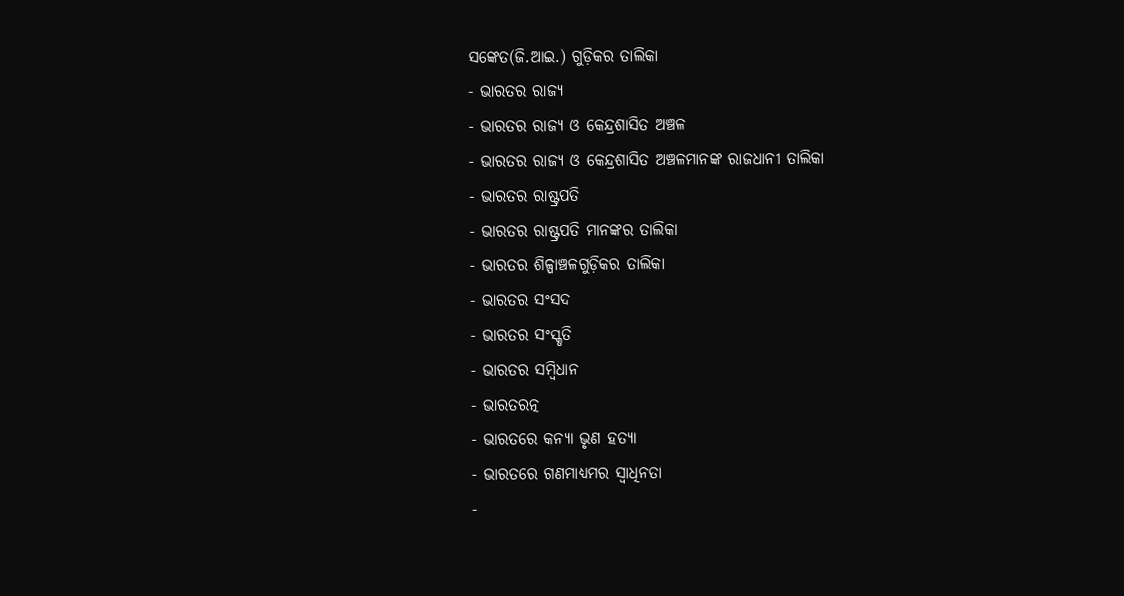ସଙ୍କେତ(ଜି.ଆଇ.) ଗୁଡ଼ିକର ତାଲିକା
- ଭାରତର ରାଜ୍ୟ
- ଭାରତର ରାଜ୍ୟ ଓ କେନ୍ଦ୍ରଶାସିତ ଅଞ୍ଚଳ
- ଭାରତର ରାଜ୍ୟ ଓ କେନ୍ଦ୍ରଶାସିତ ଅଞ୍ଚଳମାନଙ୍କ ରାଜଧାନୀ ତାଲିକା
- ଭାରତର ରାଷ୍ଟ୍ରପତି
- ଭାରତର ରାଷ୍ଟ୍ରପତି ମାନଙ୍କର ତାଲିକା
- ଭାରତର ଶିଳ୍ପାଞ୍ଚଳଗୁଡ଼ିକର ତାଲିକା
- ଭାରତର ସଂସଦ
- ଭାରତର ସଂସ୍କୃତି
- ଭାରତର ସମ୍ବିଧାନ
- ଭାରତରତ୍ନ
- ଭାରତରେ କନ୍ୟା ଭୃଣ ହତ୍ୟା
- ଭାରତରେ ଗଣମାଧ୍ୟମର ସ୍ୱାଧିନତା
-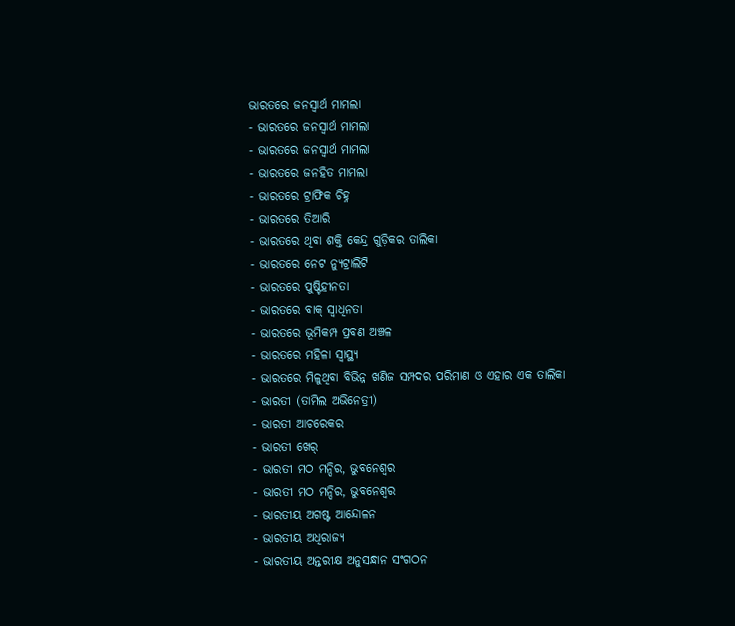ଭାରତରେ ଜନସ୍ବାର୍ଥ ମାମଲା
- ଭାରତରେ ଜନସ୍ଵାର୍ଥ ମାମଲା
- ଭାରତରେ ଜନସ୍ୱାର୍ଥ ମାମଲା
- ଭାରତରେ ଜନହିତ ମାମଲା
- ଭାରତରେ ଟ୍ରାଫିକ ଚିହ୍ନ
- ଭାରତରେ ତିଆରି
- ଭାରତରେ ଥିବା ଶକ୍ତି କେନ୍ଦ୍ର ଗୁଡ଼ିକର ତାଲିକା
- ଭାରତରେ ନେଟ ନ୍ୟୁଟ୍ରାଲିଟି
- ଭାରତରେ ପୁଷ୍ଟିହୀନତା
- ଭାରତରେ ବାକ୍ ସ୍ୱାଧିନତା
- ଭାରତରେ ଭୂମିକମ୍ପ ପ୍ରବଣ ଅଞ୍ଚଳ
- ଭାରତରେ ମହିଳା ସ୍ୱାସ୍ଥ୍ୟ
- ଭାରତରେ ମିଳୁଥିବା ବିଭିନ୍ନ ଖଣିଜ ସମ୍ପଦର ପରିମାଣ ଓ ଏହାର ଏକ ତାଲିକା
- ଭାରତୀ (ତାମିଲ ଅଭିନେତ୍ରୀ)
- ଭାରତୀ ଆଚରେକର
- ଭାରତୀ ଖେର୍
- ଭାରତୀ ମଠ ମନ୍ଦିର, ଭୁବନେଶ୍ବର
- ଭାରତୀ ମଠ ମନ୍ଦିର, ଭୁବନେଶ୍ୱର
- ଭାରତୀୟ ଅଗଷ୍ଟ ଆନ୍ଦୋଳନ
- ଭାରତୀୟ ଅଧିରାଜ୍ୟ
- ଭାରତୀୟ ଅନ୍ତରୀକ୍ଷ ଅନୁସନ୍ଧାନ ସଂଗଠନ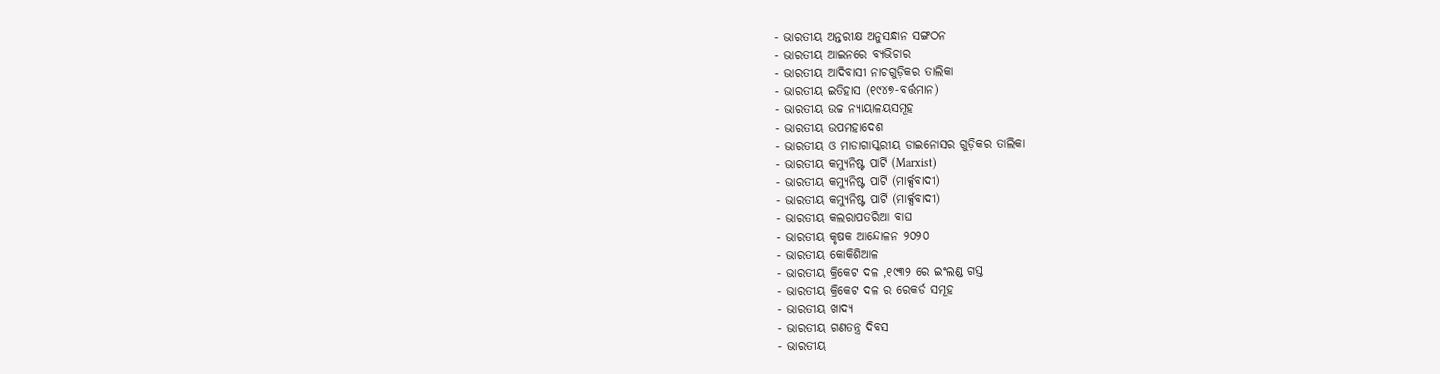- ଭାରତୀୟ ଅନ୍ତରୀକ୍ଷ ଅନୁସନ୍ଧାନ ସଙ୍ଗଠନ
- ଭାରତୀୟ ଆଇନରେ ବ୍ୟଭିଚାର
- ଭାରତୀୟ ଆଦିବାସୀ ନାଚଗୁଡ଼ିକର ତାଲିକା
- ଭାରତୀୟ ଇତିହାସ (୧୯୪୭-ବର୍ତ୍ତମାନ)
- ଭାରତୀୟ ଉଚ୍ଚ ନ୍ୟାୟାଳୟସମୂହ
- ଭାରତୀୟ ଉପମହାଦେଶ
- ଭାରତୀୟ ଓ ମାଡାଗାସ୍କରୀୟ ଡାଇନୋସର ଗୁଡ଼ିକର ତାଲିକା
- ଭାରତୀୟ କମ୍ଯୁନିଷ୍ଟ ପାର୍ଟି (Marxist)
- ଭାରତୀୟ କମ୍ଯୁନିଷ୍ଟ ପାର୍ଟି (ମାର୍କ୍ସବାଦୀ)
- ଭାରତୀୟ କମ୍ୟୁନିଷ୍ଟ ପାର୍ଟି (ମାର୍କ୍ସବାଦୀ)
- ଭାରତୀୟ କଲରାପତରିଆ ବାଘ
- ଭାରତୀୟ କୃଷକ ଆନ୍ଦୋଳନ ୨୦୨୦
- ଭାରତୀୟ କୋକିଶିଆଳ
- ଭାରତୀୟ କ୍ରିକେଟ ଦଳ ,୧୯୩୨ ରେ ଇଂଲଣ୍ଡ ଗସ୍ତ
- ଭାରତୀୟ କ୍ରିକେଟ ଦଳ ର ରେକର୍ଡ ସମୂହ
- ଭାରତୀୟ ଖାଦ୍ୟ
- ଭାରତୀୟ ଗଣତନ୍ତ୍ର ଦିବସ
- ଭାରତୀୟ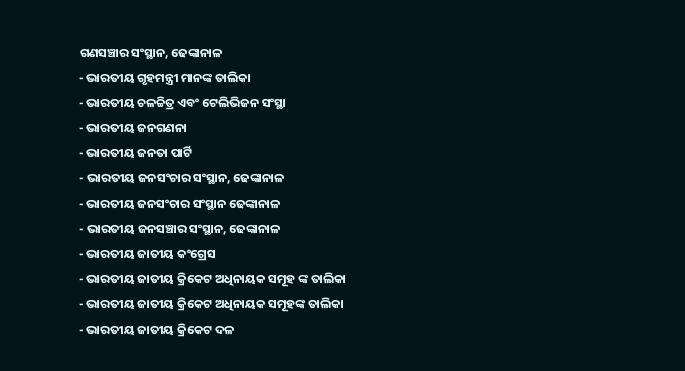ଗଣସଞ୍ଚାର ସଂସ୍ଥାନ, ଢେଙ୍କାନାଳ
- ଭାରତୀୟ ଗୃହମନ୍ତ୍ରୀ ମାନଙ୍କ ତାଲିକା
- ଭାରତୀୟ ଚଳଚ୍ଚିତ୍ର ଏବଂ ଟେଲିଭିଜନ ସଂସ୍ଥା
- ଭାରତୀୟ ଜନଗଣନା
- ଭାରତୀୟ ଜନତା ପାର୍ଟି
- ଭାରତୀୟ ଜନସଂଚାର ସଂସ୍ଥାନ, ଢେଙ୍କାନାଳ
- ଭାରତୀୟ ଜନସଂଚାର ସଂସ୍ଥାନ ଢେଙ୍କାନାଳ
- ଭାରତୀୟ ଜନସଞ୍ଚାର ସଂସ୍ଥାନ, ଢେଙ୍କାନାଳ
- ଭାରତୀୟ ଜାତୀୟ କଂଗ୍ରେସ
- ଭାରତୀୟ ଜାତୀୟ କ୍ରିକେଟ ଅଧିନାୟକ ସମୂହ ଙ୍କ ତାଲିକା
- ଭାରତୀୟ ଜାତୀୟ କ୍ରିକେଟ ଅଧିନାୟକ ସମୂହଙ୍କ ତାଲିକା
- ଭାରତୀୟ ଜାତୀୟ କ୍ରିକେଟ ଦଳ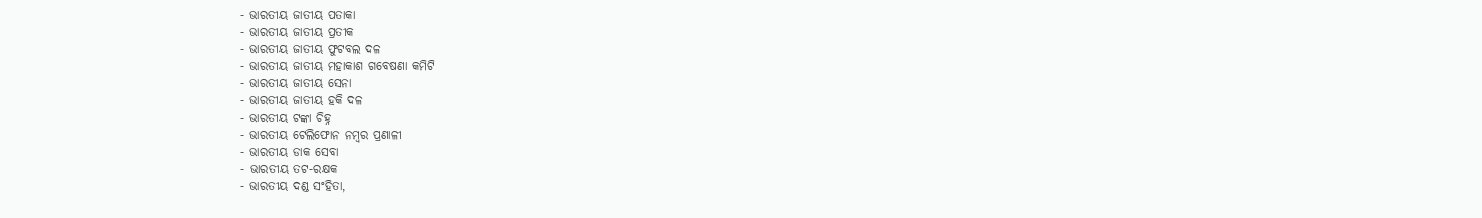- ଭାରତୀୟ ଜାତୀୟ ପତାକା
- ଭାରତୀୟ ଜାତୀୟ ପ୍ରତୀକ
- ଭାରତୀୟ ଜାତୀୟ ଫୁଟବଲ ଦଳ
- ଭାରତୀୟ ଜାତୀୟ ମହାକାଶ ଗବେଷଣା କମିଟି
- ଭାରତୀୟ ଜାତୀୟ ସେନା
- ଭାରତୀୟ ଜାତୀୟ ହକି ଦଳ
- ଭାରତୀୟ ଟଙ୍କା ଚିହ୍ନ
- ଭାରତୀୟ ଟେଲିଫୋନ ନମ୍ବର ପ୍ରଣାଳୀ
- ଭାରତୀୟ ଡାକ ସେବା
- ଭାରତୀୟ ତଟ-ରକ୍ଷକ
- ଭାରତୀୟ ଦଣ୍ଡ ସଂହିତା,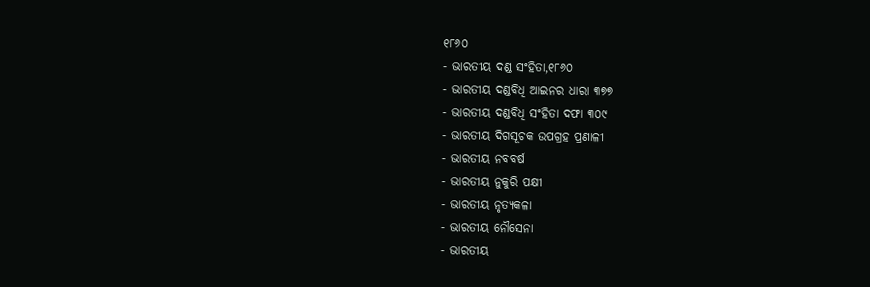୧୮୬୦
- ଭାରତୀୟ ଦଣ୍ଡ ସଂହିତା,୧୮୬୦
- ଭାରତୀୟ ଦଣ୍ଡବିଧି ଆଇନର ଧାରା ୩୭୭
- ଭାରତୀୟ ଦଣ୍ଡବିଧି ସଂହିତା ଦଫା ୩୦୯
- ଭାରତୀୟ ଦିଗସୂଚକ ଉପଗ୍ରହ ପ୍ରଣାଳୀ
- ଭାରତୀୟ ନବବର୍ଷ
- ଭାରତୀୟ ନୁକୁରି ପକ୍ଷୀ
- ଭାରତୀୟ ନୃତ୍ୟକଳା
- ଭାରତୀୟ ନୌସେନା
- ଭାରତୀୟ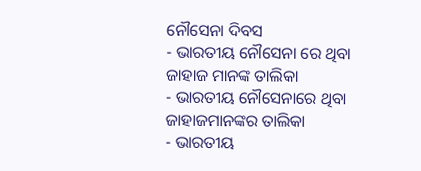ନୌସେନା ଦିବସ
- ଭାରତୀୟ ନୌସେନା ରେ ଥିବା ଜାହାଜ ମାନଙ୍କ ତାଲିକା
- ଭାରତୀୟ ନୌସେନାରେ ଥିବା ଜାହାଜମାନଙ୍କର ତାଲିକା
- ଭାରତୀୟ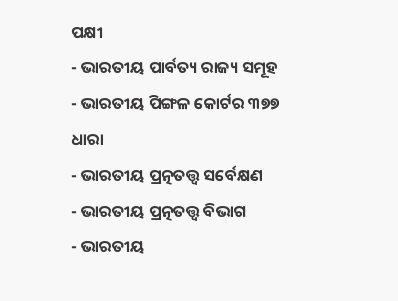ପକ୍ଷୀ
- ଭାରତୀୟ ପାର୍ବତ୍ୟ ରାଜ୍ୟ ସମୂହ
- ଭାରତୀୟ ପିଙ୍ଗଳ କୋର୍ଟର ୩୭୭ ଧାରା
- ଭାରତୀୟ ପ୍ରତ୍ନତତ୍ତ୍ବ ସର୍ବେକ୍ଷଣ
- ଭାରତୀୟ ପ୍ରତ୍ନତତ୍ତ୍ଵ ବିଭାଗ
- ଭାରତୀୟ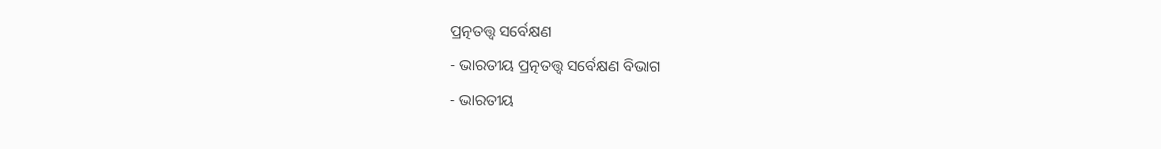ପ୍ରତ୍ନତତ୍ତ୍ଵ ସର୍ବେକ୍ଷଣ
- ଭାରତୀୟ ପ୍ରତ୍ନତତ୍ତ୍ଵ ସର୍ବେକ୍ଷଣ ବିଭାଗ
- ଭାରତୀୟ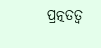ପ୍ରତ୍ନତତ୍ବ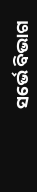ସର୍ଭେ ବିଭାଗ